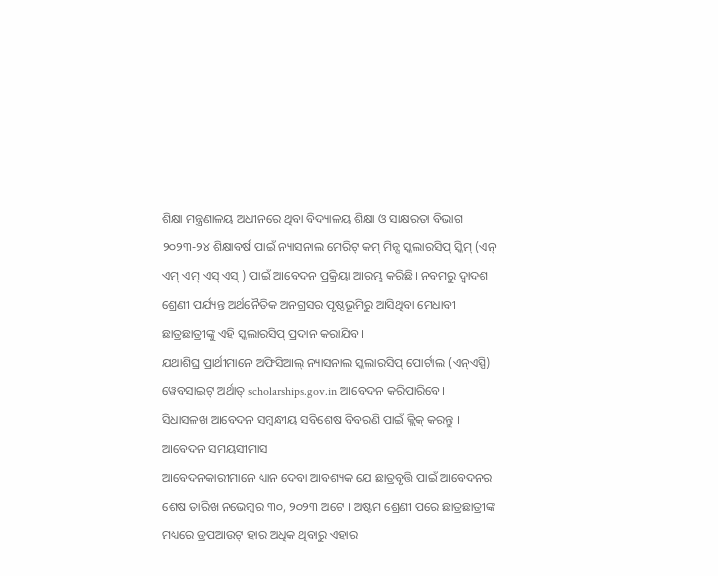ଶିକ୍ଷା ମନ୍ତ୍ରଣାଳୟ ଅଧୀନରେ ଥିବା ବିଦ୍ୟାଳୟ ଶିକ୍ଷା ଓ ସାକ୍ଷରତା ବିଭାଗ ୨୦୨୩-୨୪ ଶିକ୍ଷାବର୍ଷ ପାଇଁ ନ୍ୟାସନାଲ ମେରିଟ୍ କମ୍ ମିନ୍ସ ସ୍କଲାରସିପ୍ ସ୍କିମ୍ (ଏନ୍ ଏମ୍ ଏମ୍ ଏସ୍ ଏସ୍ ) ପାଇଁ ଆବେଦନ ପ୍ରକ୍ରିୟା ଆରମ୍ଭ କରିଛି। ନବମରୁ ଦ୍ୱାଦଶ ଶ୍ରେଣୀ ପର୍ଯ୍ୟନ୍ତ ଅର୍ଥନୈତିକ ଅନଗ୍ରସର ପୃଷ୍ଠଭୂମିରୁ ଆସିଥିବା ମେଧାବୀ ଛାତ୍ରଛାତ୍ରୀଙ୍କୁ ଏହି ସ୍କଲାରସିପ୍ ପ୍ରଦାନ କରାଯିବ।
ଯଥାଶିଘ୍ର ପ୍ରାର୍ଥୀମାନେ ଅଫିସିଆଲ୍ ନ୍ୟାସନାଲ ସ୍କଲାରସିପ୍ ପୋର୍ଟାଲ (ଏନ୍ଏସ୍ପି) ୱେବସାଇଟ୍ ଅର୍ଥାତ୍ scholarships.gov.in ଆବେଦନ କରିପାରିବେ।
ସିଧାସଳଖ ଆବେଦନ ସମ୍ବନ୍ଧୀୟ ସବିଶେଷ ବିବରଣି ପାଇଁ କ୍ଲିକ୍ କରନ୍ତୁ ।
ଆବେଦନ ସମୟସୀମାସ
ଆବେଦନକାରୀମାନେ ଧ୍ୟାନ ଦେବା ଆବଶ୍ୟକ ଯେ ଛାତ୍ରବୃତ୍ତି ପାଇଁ ଆବେଦନର ଶେଷ ତାରିଖ ନଭେମ୍ବର ୩୦, ୨୦୨୩ ଅଟେ । ଅଷ୍ଟମ ଶ୍ରେଣୀ ପରେ ଛାତ୍ରଛାତ୍ରୀଙ୍କ ମଧ୍ୟରେ ଡ୍ରପଆଉଟ୍ ହାର ଅଧିକ ଥିବାରୁ ଏହାର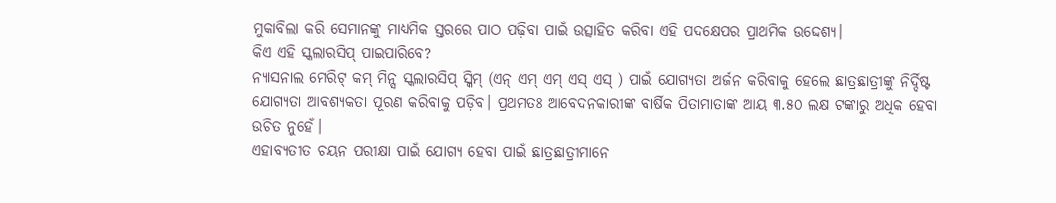ମୁକାବିଲା କରି ସେମାନଙ୍କୁ ମାଧ୍ୟମିକ ସ୍ତରରେ ପାଠ ପଢ଼ିବା ପାଇଁ ଉତ୍ସାହିତ କରିବା ଏହି ପଦକ୍ଷେପର ପ୍ରାଥମିକ ଉଦ୍ଦେଶ୍ୟ।
କିଏ ଏହି ସ୍କଲାରସିପ୍ ପାଇପାରିବେ?
ନ୍ୟାସନାଲ ମେରିଟ୍ କମ୍ ମିନ୍ସ ସ୍କଲାରସିପ୍ ସ୍କିମ୍ (ଏନ୍ ଏମ୍ ଏମ୍ ଏସ୍ ଏସ୍ ) ପାଇଁ ଯୋଗ୍ୟତା ଅର୍ଜନ କରିବାକୁ ହେଲେ ଛାତ୍ରଛାତ୍ରୀଙ୍କୁ ନିର୍ଦ୍ଦିଷ୍ଟ ଯୋଗ୍ୟତା ଆବଶ୍ୟକତା ପୂରଣ କରିବାକୁ ପଡ଼ିବ। ପ୍ରଥମତଃ ଆବେଦନକାରୀଙ୍କ ବାର୍ଷିକ ପିତାମାତାଙ୍କ ଆୟ ୩.୫୦ ଲକ୍ଷ ଟଙ୍କାରୁ ଅଧିକ ହେବା ଉଚିତ ନୁହେଁ।
ଏହାବ୍ୟତୀତ ଚୟନ ପରୀକ୍ଷା ପାଇଁ ଯୋଗ୍ୟ ହେବା ପାଇଁ ଛାତ୍ରଛାତ୍ରୀମାନେ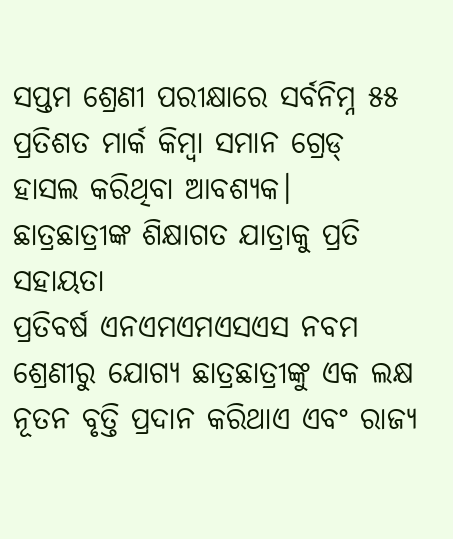ସପ୍ତମ ଶ୍ରେଣୀ ପରୀକ୍ଷାରେ ସର୍ବନିମ୍ନ ୫୫ ପ୍ରତିଶତ ମାର୍କ କିମ୍ବା ସମାନ ଗ୍ରେଡ୍ ହାସଲ କରିଥିବା ଆବଶ୍ୟକ।
ଛାତ୍ରଛାତ୍ରୀଙ୍କ ଶିକ୍ଷାଗତ ଯାତ୍ରାକୁ ପ୍ରତି ସହାୟତା
ପ୍ରତିବର୍ଷ ଏନଏମଏମଏସଏସ ନବମ ଶ୍ରେଣୀରୁ ଯୋଗ୍ୟ ଛାତ୍ରଛାତ୍ରୀଙ୍କୁ ଏକ ଲକ୍ଷ ନୂତନ ବୃତ୍ତି ପ୍ରଦାନ କରିଥାଏ ଏବଂ ରାଜ୍ୟ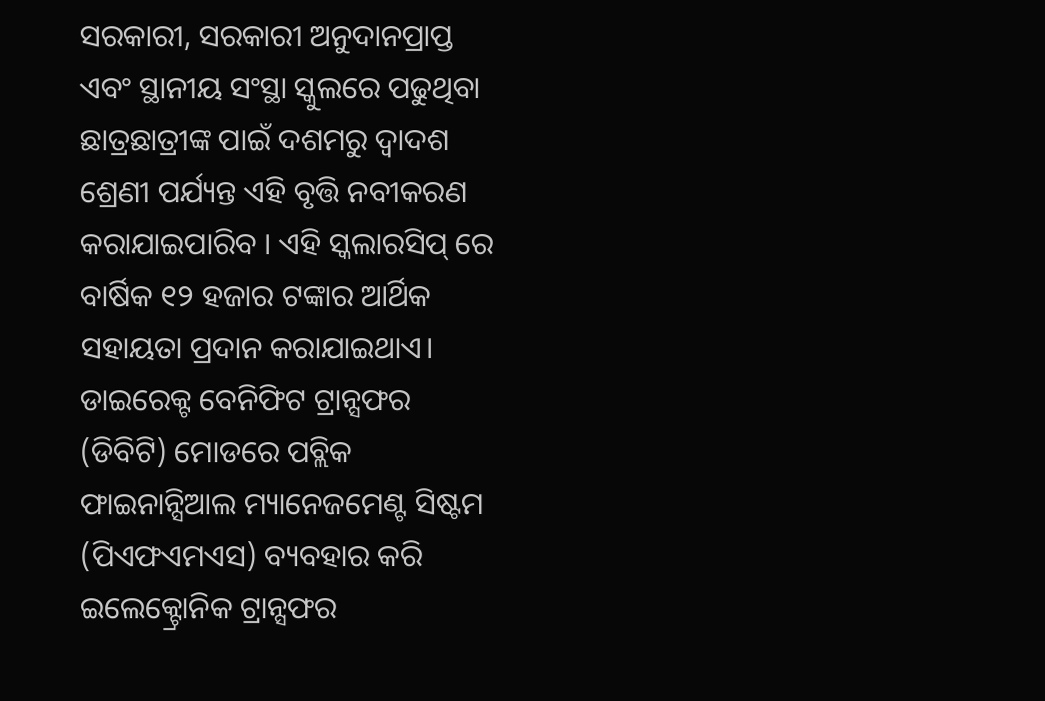ସରକାରୀ, ସରକାରୀ ଅନୁଦାନପ୍ରାପ୍ତ ଏବଂ ସ୍ଥାନୀୟ ସଂସ୍ଥା ସ୍କୁଲରେ ପଢୁଥିବା ଛାତ୍ରଛାତ୍ରୀଙ୍କ ପାଇଁ ଦଶମରୁ ଦ୍ୱାଦଶ ଶ୍ରେଣୀ ପର୍ଯ୍ୟନ୍ତ ଏହି ବୃତ୍ତି ନବୀକରଣ କରାଯାଇପାରିବ । ଏହି ସ୍କଲାରସିପ୍ ରେ ବାର୍ଷିକ ୧୨ ହଜାର ଟଙ୍କାର ଆର୍ଥିକ ସହାୟତା ପ୍ରଦାନ କରାଯାଇଥାଏ।
ଡାଇରେକ୍ଟ ବେନିଫିଟ ଟ୍ରାନ୍ସଫର (ଡିବିଟି) ମୋଡରେ ପବ୍ଲିକ ଫାଇନାନ୍ସିଆଲ ମ୍ୟାନେଜମେଣ୍ଟ ସିଷ୍ଟମ (ପିଏଫଏମଏସ) ବ୍ୟବହାର କରି ଇଲେକ୍ଟ୍ରୋନିକ ଟ୍ରାନ୍ସଫର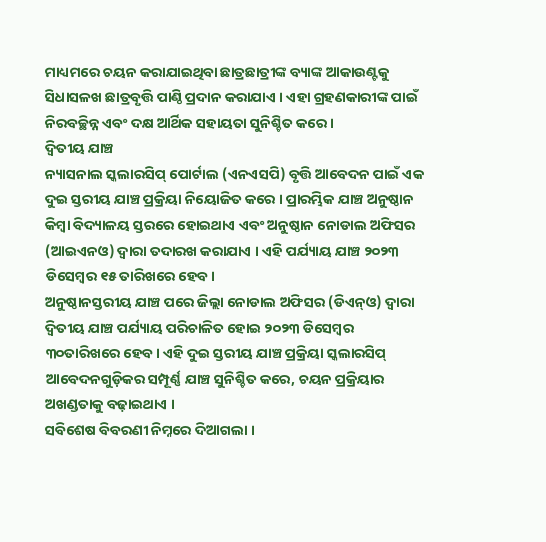ମାଧ୍ୟମରେ ଚୟନ କରାଯାଇଥିବା ଛାତ୍ରଛାତ୍ରୀଙ୍କ ବ୍ୟାଙ୍କ ଆକାଉଣ୍ଟକୁ ସିଧାସଳଖ ଛାତ୍ରବୃତ୍ତି ପାଣ୍ଠି ପ୍ରଦାନ କରାଯାଏ । ଏହା ଗ୍ରହଣକାରୀଙ୍କ ପାଇଁ ନିରବଚ୍ଛିନ୍ନ ଏବଂ ଦକ୍ଷ ଆର୍ଥିକ ସହାୟତା ସୁନିଶ୍ଚିତ କରେ ।
ଦ୍ବିତୀୟ ଯାଞ୍ଚ
ନ୍ୟାସନାଲ ସ୍କଲାରସିପ୍ ପୋର୍ଟାଲ (ଏନଏସପି) ବୃତ୍ତି ଆବେଦନ ପାଇଁ ଏକ ଦୁଇ ସ୍ତରୀୟ ଯାଞ୍ଚ ପ୍ରକ୍ରିୟା ନିୟୋଜିତ କରେ । ପ୍ରାରମ୍ଭିକ ଯାଞ୍ଚ ଅନୁଷ୍ଠାନ କିମ୍ବା ବିଦ୍ୟାଳୟ ସ୍ତରରେ ହୋଇଥାଏ ଏବଂ ଅନୁଷ୍ଠାନ ନୋଡାଲ ଅଫିସର (ଆଇଏନଓ) ଦ୍ୱାରା ତଦାରଖ କରାଯାଏ । ଏହି ପର୍ଯ୍ୟାୟ ଯାଞ୍ଚ ୨୦୨୩ ଡିସେମ୍ବର ୧୫ ତାରିଖରେ ହେବ।
ଅନୁଷ୍ଠାନସ୍ତରୀୟ ଯାଞ୍ଚ ପରେ ଜିଲ୍ଲା ନୋଡାଲ ଅଫିସର (ଡିଏନ୍ଓ) ଦ୍ଵାରା ଦ୍ବିତୀୟ ଯାଞ୍ଚ ପର୍ଯ୍ୟାୟ ପରିଚାଳିତ ହୋଇ ୨୦୨୩ ଡିସେମ୍ବର ୩୦ତାରିଖରେ ହେବ। ଏହି ଦୁଇ ସ୍ତରୀୟ ଯାଞ୍ଚ ପ୍ରକ୍ରିୟା ସ୍କଲାରସିପ୍ ଆବେଦନଗୁଡ଼ିକର ସମ୍ପୂର୍ଣ୍ଣ ଯାଞ୍ଚ ସୁନିଶ୍ଚିତ କରେ, ଚୟନ ପ୍ରକ୍ରିୟାର ଅଖଣ୍ଡତାକୁ ବଢ଼ାଇଥାଏ ।
ସବିଶେଷ ବିବରଣୀ ନିମ୍ନରେ ଦିଆଗଲା ।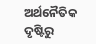ଅର୍ଥନୈତିକ ଦୃଷ୍ଟିରୁ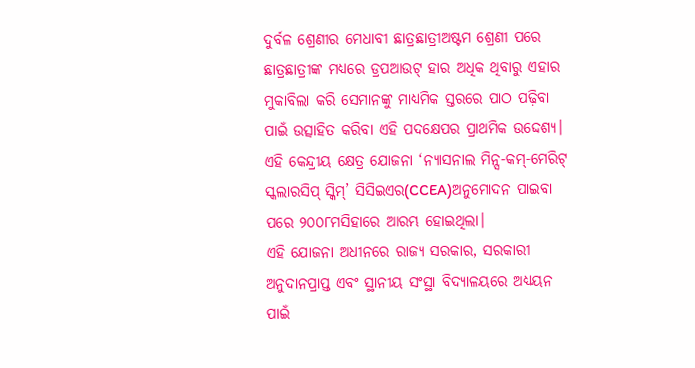ଦୁର୍ବଳ ଶ୍ରେଣୀର ମେଧାବୀ ଛାତ୍ରଛାତ୍ରୀଅଷ୍ଟମ ଶ୍ରେଣୀ ପରେ ଛାତ୍ରଛାତ୍ରୀଙ୍କ ମଧ୍ୟରେ ଡ୍ରପଆଉଟ୍ ହାର ଅଧିକ ଥିବାରୁ ଏହାର ମୁକାବିଲା କରି ସେମାନଙ୍କୁ ମାଧ୍ୟମିକ ସ୍ତରରେ ପାଠ ପଢ଼ିବା ପାଇଁ ଉତ୍ସାହିତ କରିବା ଏହି ପଦକ୍ଷେପର ପ୍ରାଥମିକ ଉଦ୍ଦେଶ୍ୟ। ଏହି କେନ୍ଦ୍ରୀୟ କ୍ଷେତ୍ର ଯୋଜନା ‘ନ୍ୟାସନାଲ ମିନ୍ସ-କମ୍-ମେରିଟ୍ ସ୍କଲାରସିପ୍ ସ୍କିମ୍’ ସିସିଇଏର(CCEA)ଅନୁମୋଦନ ପାଇବା ପରେ ୨୦୦୮ମସିହାରେ ଆରମ୍ଭ ହୋଇଥିଲା।
ଏହି ଯୋଜନା ଅଧୀନରେ ରାଜ୍ୟ ସରକାର, ସରକାରୀ ଅନୁଦାନପ୍ରାପ୍ତ ଏବଂ ସ୍ଥାନୀୟ ସଂସ୍ଥା ବିଦ୍ୟାଳୟରେ ଅଧ୍ୟୟନ ପାଇଁ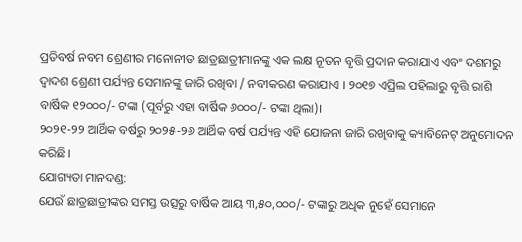ପ୍ରତିବର୍ଷ ନବମ ଶ୍ରେଣୀର ମନୋନୀତ ଛାତ୍ରଛାତ୍ରୀମାନଙ୍କୁ ଏକ ଲକ୍ଷ ନୂତନ ବୃତ୍ତି ପ୍ରଦାନ କରାଯାଏ ଏବଂ ଦଶମରୁ ଦ୍ୱାଦଶ ଶ୍ରେଣୀ ପର୍ଯ୍ୟନ୍ତ ସେମାନଙ୍କୁ ଜାରି ରଖିବା / ନବୀକରଣ କରାଯାଏ । ୨୦୧୭ ଏପ୍ରିଲ ପହିଲାରୁ ବୃତ୍ତି ରାଶି ବାର୍ଷିକ ୧୨୦୦୦/- ଟଙ୍କା (ପୂର୍ବରୁ ଏହା ବାର୍ଷିକ ୬୦୦୦/- ଟଙ୍କା ଥିଲା)।
୨୦୨୧-୨୨ ଆର୍ଥିକ ବର୍ଷରୁ ୨୦୨୫-୨୬ ଆର୍ଥିକ ବର୍ଷ ପର୍ଯ୍ୟନ୍ତ ଏହି ଯୋଜନା ଜାରି ରଖିବାକୁ କ୍ୟାବିନେଟ୍ ଅନୁମୋଦନ କରିଛି।
ଯୋଗ୍ୟତା ମାନଦଣ୍ଡ:
ଯେଉଁ ଛାତ୍ରଛାତ୍ରୀଙ୍କର ସମସ୍ତ ଉତ୍ସରୁ ବାର୍ଷିକ ଆୟ ୩,୫୦,୦୦୦/- ଟଙ୍କାରୁ ଅଧିକ ନୁହେଁ ସେମାନେ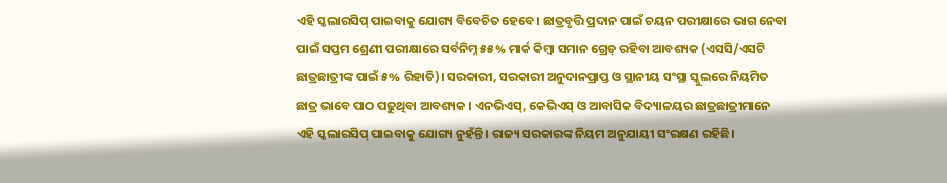ଏହି ସ୍କଲାରସିପ୍ ପାଇବାକୁ ଯୋଗ୍ୟ ବିବେଚିତ ହେବେ। ଛାତ୍ରବୃତ୍ତି ପ୍ରଦାନ ପାଇଁ ଚୟନ ପରୀକ୍ଷାରେ ଭାଗ ନେବା ପାଇଁ ସପ୍ତମ ଶ୍ରେଣୀ ପରୀକ୍ଷାରେ ସର୍ବନିମ୍ନ ୫୫% ମାର୍କ କିମ୍ବା ସମାନ ଗ୍ରେଡ୍ ରହିବା ଆବଶ୍ୟକ (ଏସସି/ଏସଟି ଛାତ୍ରଛାତ୍ରୀଙ୍କ ପାଇଁ ୫% ରିହାତି)। ସରକାରୀ, ସରକାରୀ ଅନୁଦାନପ୍ରାପ୍ତ ଓ ସ୍ଥାନୀୟ ସଂସ୍ଥା ସ୍କୁଲରେ ନିୟମିତ ଛାତ୍ର ଭାବେ ପାଠ ପଢୁଥିବା ଆବଶ୍ୟକ । ଏନଭିଏସ୍, କେଭିଏସ୍ ଓ ଆବାସିକ ବିଦ୍ୟାଳୟର ଛାତ୍ରଛାତ୍ରୀମାନେ ଏହି ସ୍କଲାରସିପ୍ ପାଇବାକୁ ଯୋଗ୍ୟ ନୁହଁନ୍ତି। ରାଜ୍ୟ ସରକାରଙ୍କ ନିୟମ ଅନୁଯାୟୀ ସଂରକ୍ଷଣ ରହିଛି।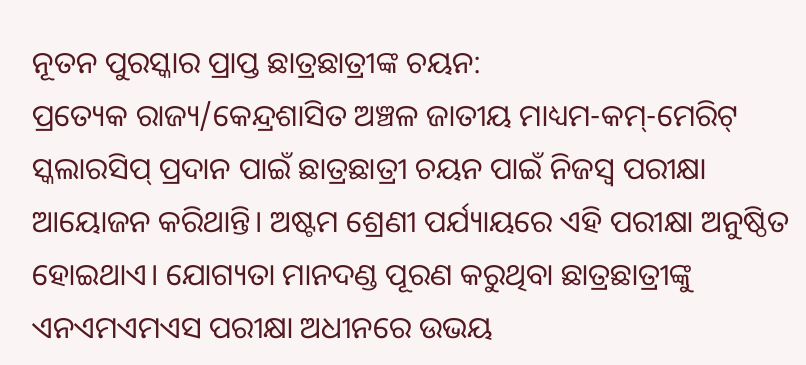ନୂତନ ପୁରସ୍କାର ପ୍ରାପ୍ତ ଛାତ୍ରଛାତ୍ରୀଙ୍କ ଚୟନ:
ପ୍ରତ୍ୟେକ ରାଜ୍ୟ/କେନ୍ଦ୍ରଶାସିତ ଅଞ୍ଚଳ ଜାତୀୟ ମାଧ୍ୟମ-କମ୍-ମେରିଟ୍ ସ୍କଲାରସିପ୍ ପ୍ରଦାନ ପାଇଁ ଛାତ୍ରଛାତ୍ରୀ ଚୟନ ପାଇଁ ନିଜସ୍ୱ ପରୀକ୍ଷା ଆୟୋଜନ କରିଥାନ୍ତି। ଅଷ୍ଟମ ଶ୍ରେଣୀ ପର୍ଯ୍ୟାୟରେ ଏହି ପରୀକ୍ଷା ଅନୁଷ୍ଠିତ ହୋଇଥାଏ। ଯୋଗ୍ୟତା ମାନଦଣ୍ଡ ପୂରଣ କରୁଥିବା ଛାତ୍ରଛାତ୍ରୀଙ୍କୁ ଏନଏମଏମଏସ ପରୀକ୍ଷା ଅଧୀନରେ ଉଭୟ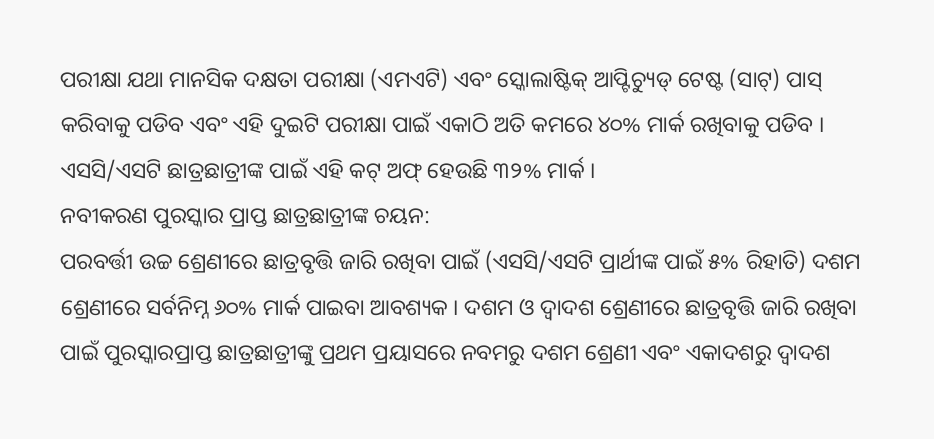ପରୀକ୍ଷା ଯଥା ମାନସିକ ଦକ୍ଷତା ପରୀକ୍ଷା (ଏମଏଟି) ଏବଂ ସ୍କୋଲାଷ୍ଟିକ୍ ଆପ୍ଟିଚ୍ୟୁଡ୍ ଟେଷ୍ଟ (ସାଟ୍) ପାସ୍ କରିବାକୁ ପଡିବ ଏବଂ ଏହି ଦୁଇଟି ପରୀକ୍ଷା ପାଇଁ ଏକାଠି ଅତି କମରେ ୪୦% ମାର୍କ ରଖିବାକୁ ପଡିବ । ଏସସି/ଏସଟି ଛାତ୍ରଛାତ୍ରୀଙ୍କ ପାଇଁ ଏହି କଟ୍ ଅଫ୍ ହେଉଛି ୩୨% ମାର୍କ ।
ନବୀକରଣ ପୁରସ୍କାର ପ୍ରାପ୍ତ ଛାତ୍ରଛାତ୍ରୀଙ୍କ ଚୟନ:
ପରବର୍ତ୍ତୀ ଉଚ୍ଚ ଶ୍ରେଣୀରେ ଛାତ୍ରବୃତ୍ତି ଜାରି ରଖିବା ପାଇଁ (ଏସସି/ଏସଟି ପ୍ରାର୍ଥୀଙ୍କ ପାଇଁ ୫% ରିହାତି) ଦଶମ ଶ୍ରେଣୀରେ ସର୍ବନିମ୍ନ ୬୦% ମାର୍କ ପାଇବା ଆବଶ୍ୟକ । ଦଶମ ଓ ଦ୍ୱାଦଶ ଶ୍ରେଣୀରେ ଛାତ୍ରବୃତ୍ତି ଜାରି ରଖିବା ପାଇଁ ପୁରସ୍କାରପ୍ରାପ୍ତ ଛାତ୍ରଛାତ୍ରୀଙ୍କୁ ପ୍ରଥମ ପ୍ରୟାସରେ ନବମରୁ ଦଶମ ଶ୍ରେଣୀ ଏବଂ ଏକାଦଶରୁ ଦ୍ୱାଦଶ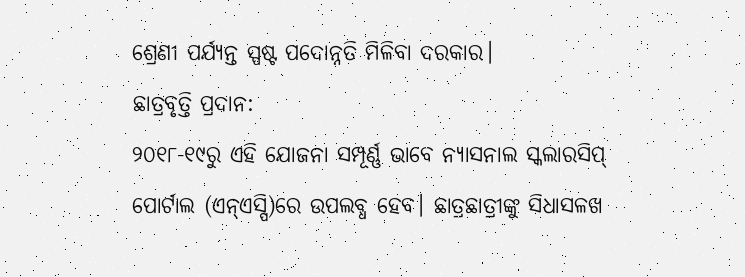ଶ୍ରେଣୀ ପର୍ଯ୍ୟନ୍ତ ସ୍ପଷ୍ଟ ପଦୋନ୍ନତି ମିଳିବା ଦରକାର।
ଛାତ୍ରବୃତ୍ତି ପ୍ରଦାନ:
୨୦୧୮-୧୯ରୁ ଏହି ଯୋଜନା ସମ୍ପୂର୍ଣ୍ଣ ଭାବେ ନ୍ୟାସନାଲ ସ୍କଲାରସିପ୍ ପୋର୍ଟାଲ (ଏନ୍ଏସ୍ପି)ରେ ଉପଲବ୍ଧ ହେବ। ଛାତ୍ରଛାତ୍ରୀଙ୍କୁ ସିଧାସଳଖ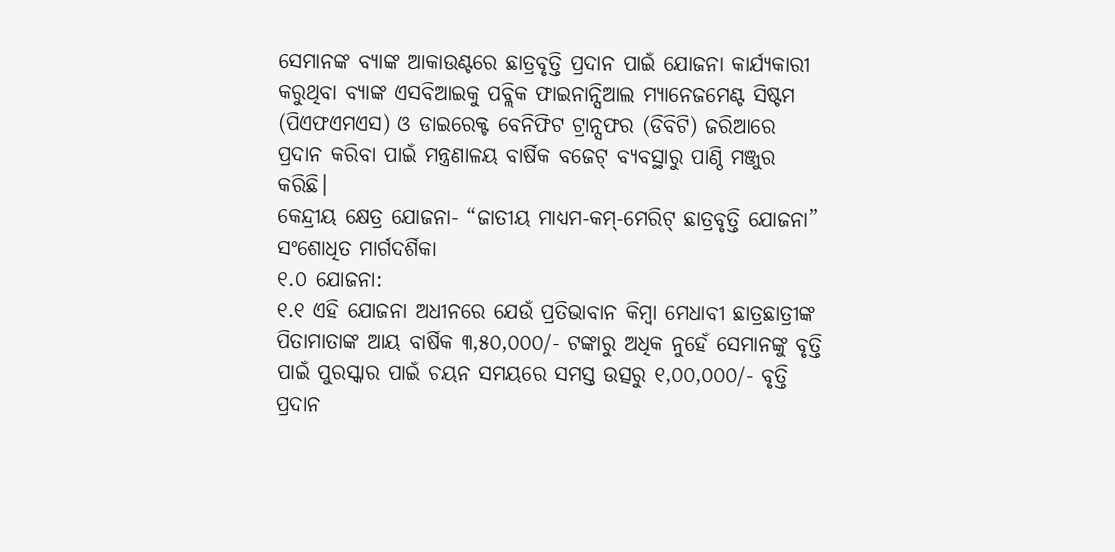ସେମାନଙ୍କ ବ୍ୟାଙ୍କ ଆକାଉଣ୍ଟରେ ଛାତ୍ରବୃତ୍ତି ପ୍ରଦାନ ପାଇଁ ଯୋଜନା କାର୍ଯ୍ୟକାରୀ କରୁଥିବା ବ୍ୟାଙ୍କ ଏସବିଆଇକୁ ପବ୍ଲିକ ଫାଇନାନ୍ସିଆଲ ମ୍ୟାନେଜମେଣ୍ଟ ସିଷ୍ଟମ (ପିଏଫଏମଏସ) ଓ ଡାଇରେକ୍ଟ ବେନିଫିଟ ଟ୍ରାନ୍ସଫର (ଡିବିଟି) ଜରିଆରେ ପ୍ରଦାନ କରିବା ପାଇଁ ମନ୍ତ୍ରଣାଳୟ ବାର୍ଷିକ ବଜେଟ୍ ବ୍ୟବସ୍ଥାରୁ ପାଣ୍ଠି ମଞ୍ଜୁର କରିଛି।
କେନ୍ଦ୍ରୀୟ କ୍ଷେତ୍ର ଯୋଜନା- “ଜାତୀୟ ମାଧ୍ୟମ-କମ୍-ମେରିଟ୍ ଛାତ୍ରବୃତ୍ତି ଯୋଜନା” ସଂଶୋଧିତ ମାର୍ଗଦର୍ଶିକା
୧.୦ ଯୋଜନା:
୧.୧ ଏହି ଯୋଜନା ଅଧୀନରେ ଯେଉଁ ପ୍ରତିଭାବାନ କିମ୍ବା ମେଧାବୀ ଛାତ୍ରଛାତ୍ରୀଙ୍କ ପିତାମାତାଙ୍କ ଆୟ ବାର୍ଷିକ ୩,୫୦,୦୦୦/- ଟଙ୍କାରୁ ଅଧିକ ନୁହେଁ ସେମାନଙ୍କୁ ବୃତ୍ତି ପାଇଁ ପୁରସ୍କାର ପାଇଁ ଚୟନ ସମୟରେ ସମସ୍ତ ଉତ୍ସରୁ ୧,୦୦,୦୦୦/- ବୃତ୍ତି ପ୍ରଦାନ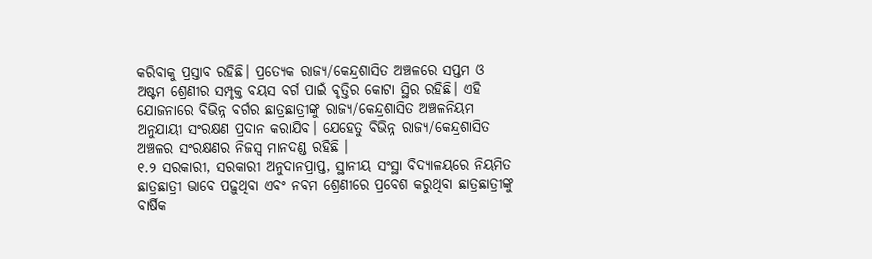କରିବାକୁ ପ୍ରସ୍ତାବ ରହିଛି। ପ୍ରତ୍ୟେକ ରାଜ୍ୟ/କେନ୍ଦ୍ରଶାସିତ ଅଞ୍ଚଳରେ ସପ୍ତମ ଓ ଅଷ୍ଟମ ଶ୍ରେଣୀର ସମ୍ପୃକ୍ତ ବୟସ ବର୍ଗ ପାଇଁ ବୃତ୍ତିର କୋଟା ସ୍ଥିର ରହିଛି। ଏହି ଯୋଜନାରେ ବିଭିନ୍ନ ବର୍ଗର ଛାତ୍ରଛାତ୍ରୀଙ୍କୁ ରାଜ୍ୟ/କେନ୍ଦ୍ରଶାସିତ ଅଞ୍ଚଳନିୟମ ଅନୁଯାୟୀ ସଂରକ୍ଷଣ ପ୍ରଦାନ କରାଯିବ। ଯେହେତୁ ବିଭିନ୍ନ ରାଜ୍ୟ/କେନ୍ଦ୍ରଶାସିତ ଅଞ୍ଚଳର ସଂରକ୍ଷଣର ନିଜସ୍ୱ ମାନଦଣ୍ଡ ରହିଛି ।
୧.୨ ସରକାରୀ, ସରକାରୀ ଅନୁଦାନପ୍ରାପ୍ତ, ସ୍ଥାନୀୟ ସଂସ୍ଥା ବିଦ୍ୟାଳୟରେ ନିୟମିତ ଛାତ୍ରଛାତ୍ରୀ ଭାବେ ପଢ଼ୁଥିବା ଏବଂ ନବମ ଶ୍ରେଣୀରେ ପ୍ରବେଶ କରୁଥିବା ଛାତ୍ରଛାତ୍ରୀଙ୍କୁ ବାର୍ଷିକ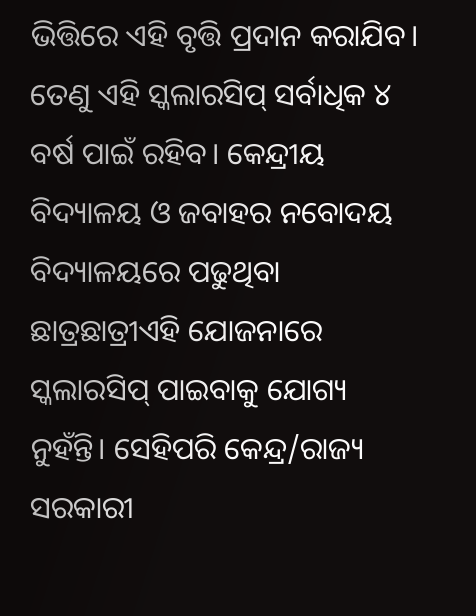ଭିତ୍ତିରେ ଏହି ବୃତ୍ତି ପ୍ରଦାନ କରାଯିବ। ତେଣୁ ଏହି ସ୍କଲାରସିପ୍ ସର୍ବାଧିକ ୪ ବର୍ଷ ପାଇଁ ରହିବ। କେନ୍ଦ୍ରୀୟ ବିଦ୍ୟାଳୟ ଓ ଜବାହର ନବୋଦୟ ବିଦ୍ୟାଳୟରେ ପଢୁଥିବା ଛାତ୍ରଛାତ୍ରୀଏହି ଯୋଜନାରେ ସ୍କଲାରସିପ୍ ପାଇବାକୁ ଯୋଗ୍ୟ ନୁହଁନ୍ତି। ସେହିପରି କେନ୍ଦ୍ର/ରାଜ୍ୟ ସରକାରୀ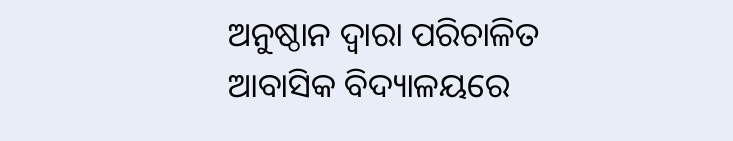ଅନୁଷ୍ଠାନ ଦ୍ୱାରା ପରିଚାଳିତ ଆବାସିକ ବିଦ୍ୟାଳୟରେ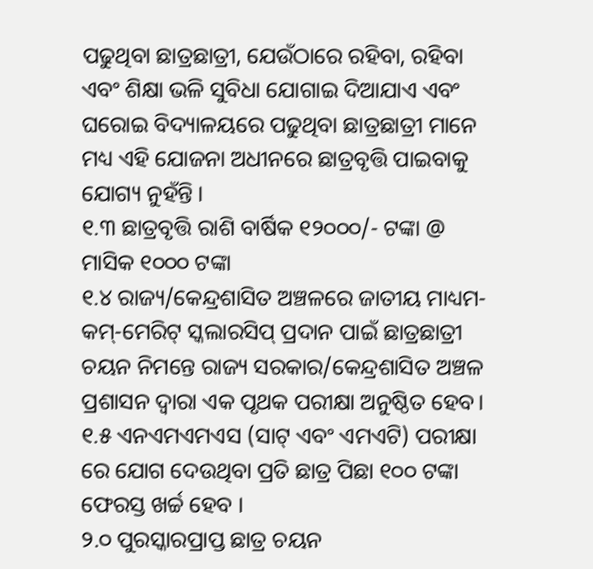ପଢୁଥିବା ଛାତ୍ରଛାତ୍ରୀ, ଯେଉଁଠାରେ ରହିବା, ରହିବା ଏବଂ ଶିକ୍ଷା ଭଳି ସୁବିଧା ଯୋଗାଇ ଦିଆଯାଏ ଏବଂ ଘରୋଇ ବିଦ୍ୟାଳୟରେ ପଢୁଥିବା ଛାତ୍ରଛାତ୍ରୀ ମାନେ ମଧ୍ୟ ଏହି ଯୋଜନା ଅଧୀନରେ ଛାତ୍ରବୃତ୍ତି ପାଇବାକୁ ଯୋଗ୍ୟ ନୁହଁନ୍ତି ।
୧.୩ ଛାତ୍ରବୃତ୍ତି ରାଶି ବାର୍ଷିକ ୧୨୦୦୦/- ଟଙ୍କା @ ମାସିକ ୧୦୦୦ ଟଙ୍କା
୧.୪ ରାଜ୍ୟ/କେନ୍ଦ୍ରଶାସିତ ଅଞ୍ଚଳରେ ଜାତୀୟ ମାଧ୍ୟମ-କମ୍-ମେରିଟ୍ ସ୍କଲାରସିପ୍ ପ୍ରଦାନ ପାଇଁ ଛାତ୍ରଛାତ୍ରୀ ଚୟନ ନିମନ୍ତେ ରାଜ୍ୟ ସରକାର/କେନ୍ଦ୍ରଶାସିତ ଅଞ୍ଚଳ ପ୍ରଶାସନ ଦ୍ୱାରା ଏକ ପୃଥକ ପରୀକ୍ଷା ଅନୁଷ୍ଠିତ ହେବ।
୧.୫ ଏନଏମଏମଏସ (ସାଟ୍ ଏବଂ ଏମଏଟି) ପରୀକ୍ଷା ରେ ଯୋଗ ଦେଉଥିବା ପ୍ରତି ଛାତ୍ର ପିଛା ୧୦୦ ଟଙ୍କା ଫେରସ୍ତ ଖର୍ଚ୍ଚ ହେବ ।
୨.୦ ପୁରସ୍କାରପ୍ରାପ୍ତ ଛାତ୍ର ଚୟନ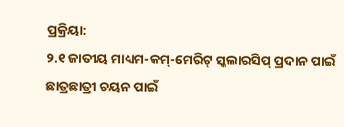ପ୍ରକ୍ରିୟା:
୨.୧ ଜାତୀୟ ମାଧ୍ୟମ-କମ୍-ମେରିଟ୍ ସ୍କଲାରସିପ୍ ପ୍ରଦାନ ପାଇଁ ଛାତ୍ରଛାତ୍ରୀ ଚୟନ ପାଇଁ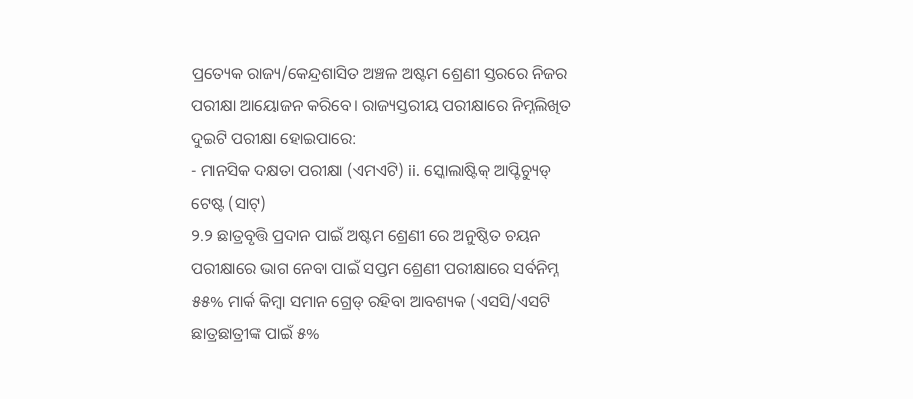ପ୍ରତ୍ୟେକ ରାଜ୍ୟ/କେନ୍ଦ୍ରଶାସିତ ଅଞ୍ଚଳ ଅଷ୍ଟମ ଶ୍ରେଣୀ ସ୍ତରରେ ନିଜର ପରୀକ୍ଷା ଆୟୋଜନ କରିବେ। ରାଜ୍ୟସ୍ତରୀୟ ପରୀକ୍ଷାରେ ନିମ୍ନଲିଖିତ ଦୁଇଟି ପରୀକ୍ଷା ହୋଇପାରେ:
- ମାନସିକ ଦକ୍ଷତା ପରୀକ୍ଷା (ଏମଏଟି) ii. ସ୍କୋଲାଷ୍ଟିକ୍ ଆପ୍ଟିଚ୍ୟୁଡ୍ ଟେଷ୍ଟ (ସାଟ୍)
୨.୨ ଛାତ୍ରବୃତ୍ତି ପ୍ରଦାନ ପାଇଁ ଅଷ୍ଟମ ଶ୍ରେଣୀ ରେ ଅନୁଷ୍ଠିତ ଚୟନ ପରୀକ୍ଷାରେ ଭାଗ ନେବା ପାଇଁ ସପ୍ତମ ଶ୍ରେଣୀ ପରୀକ୍ଷାରେ ସର୍ବନିମ୍ନ ୫୫% ମାର୍କ କିମ୍ବା ସମାନ ଗ୍ରେଡ୍ ରହିବା ଆବଶ୍ୟକ (ଏସସି/ଏସଟି ଛାତ୍ରଛାତ୍ରୀଙ୍କ ପାଇଁ ୫%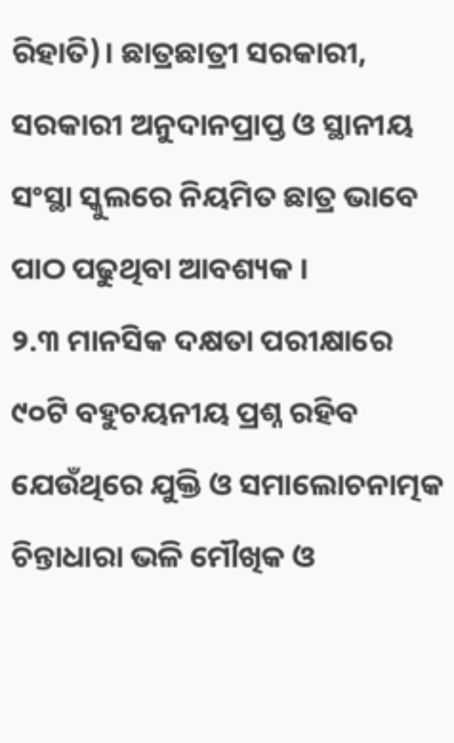ରିହାତି)। ଛାତ୍ରଛାତ୍ରୀ ସରକାରୀ, ସରକାରୀ ଅନୁଦାନପ୍ରାପ୍ତ ଓ ସ୍ଥାନୀୟ ସଂସ୍ଥା ସ୍କୁଲରେ ନିୟମିତ ଛାତ୍ର ଭାବେ ପାଠ ପଢୁଥିବା ଆବଶ୍ୟକ ।
୨.୩ ମାନସିକ ଦକ୍ଷତା ପରୀକ୍ଷାରେ ୯୦ଟି ବହୁଚୟନୀୟ ପ୍ରଶ୍ନ ରହିବ ଯେଉଁଥିରେ ଯୁକ୍ତି ଓ ସମାଲୋଚନାତ୍ମକ ଚିନ୍ତାଧାରା ଭଳି ମୌଖିକ ଓ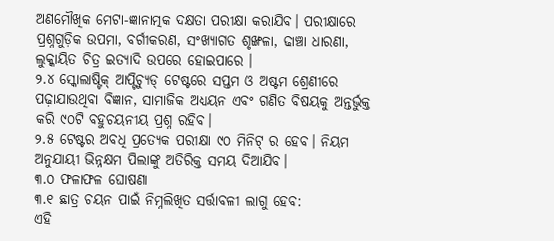ଅଣମୌଖିକ ମେଟା-ଜ୍ଞାନାତ୍ମକ ଦକ୍ଷତା ପରୀକ୍ଷା କରାଯିବ। ପରୀକ୍ଷାରେ ପ୍ରଶ୍ନଗୁଡ଼ିକ ଉପମା, ବର୍ଗୀକରଣ, ସଂଖ୍ୟାଗତ ଶୃଙ୍ଖଳା, ଢାଞ୍ଚା ଧାରଣା, ଲୁକ୍କାୟିତ ଚିତ୍ର ଇତ୍ୟାଦି ଉପରେ ହୋଇପାରେ ।
୨.୪ ସ୍କୋଲାଷ୍ଟିକ୍ ଆପ୍ଟିଚ୍ୟୁଡ୍ ଟେଷ୍ଟରେ ସପ୍ତମ ଓ ଅଷ୍ଟମ ଶ୍ରେଣୀରେ ପଢ଼ାଯାଉଥିବା ବିଜ୍ଞାନ, ସାମାଜିକ ଅଧ୍ୟୟନ ଏବଂ ଗଣିତ ବିଷୟକୁ ଅନ୍ତର୍ଭୁକ୍ତ କରି ୯୦ଟି ବହୁଚୟନୀୟ ପ୍ରଶ୍ନ ରହିବ।
୨.୫ ଟେଷ୍ଟର ଅବଧି ପ୍ରତ୍ୟେକ ପରୀକ୍ଷା ୯୦ ମିନିଟ୍ ର ହେବ। ନିୟମ ଅନୁଯାୟୀ ଭିନ୍ନକ୍ଷମ ପିଲାଙ୍କୁ ଅତିରିକ୍ତ ସମୟ ଦିଆଯିବ।
୩.୦ ଫଳାଫଳ ଘୋଷଣା
୩.୧ ଛାତ୍ର ଚୟନ ପାଇଁ ନିମ୍ନଲିଖିତ ସର୍ତ୍ତାବଳୀ ଲାଗୁ ହେବ:
ଏହି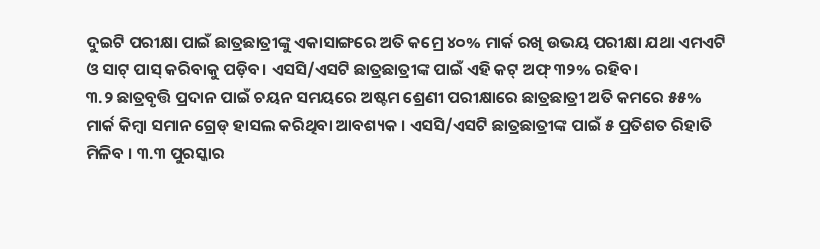ଦୁଇଟି ପରୀକ୍ଷା ପାଇଁ ଛାତ୍ରଛାତ୍ରୀଙ୍କୁ ଏକାସାଙ୍ଗରେ ଅତି କମ୍ରେ ୪୦% ମାର୍କ ରଖି ଉଭୟ ପରୀକ୍ଷା ଯଥା ଏମଏଟି ଓ ସାଟ୍ ପାସ୍ କରିବାକୁ ପଡ଼ିବ। ଏସସି/ଏସଟି ଛାତ୍ରଛାତ୍ରୀଙ୍କ ପାଇଁ ଏହି କଟ୍ ଅଫ୍ ୩୨% ରହିବ।
୩.୨ ଛାତ୍ରବୃତ୍ତି ପ୍ରଦାନ ପାଇଁ ଚୟନ ସମୟରେ ଅଷ୍ଟମ ଶ୍ରେଣୀ ପରୀକ୍ଷାରେ ଛାତ୍ରଛାତ୍ରୀ ଅତି କମରେ ୫୫% ମାର୍କ କିମ୍ବା ସମାନ ଗ୍ରେଡ୍ ହାସଲ କରିଥିବା ଆବଶ୍ୟକ । ଏସସି/ଏସଟି ଛାତ୍ରଛାତ୍ରୀଙ୍କ ପାଇଁ ୫ ପ୍ରତିଶତ ରିହାତି ମିଳିବ । ୩.୩ ପୁରସ୍କାର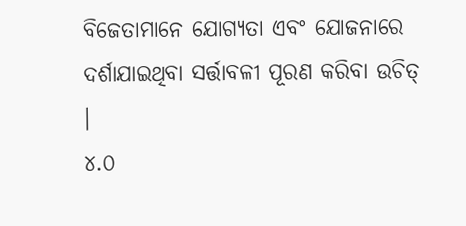ବିଜେତାମାନେ ଯୋଗ୍ୟତା ଏବଂ ଯୋଜନାରେ ଦର୍ଶାଯାଇଥିବା ସର୍ତ୍ତାବଳୀ ପୂରଣ କରିବା ଉଚିତ୍ ।
୪.୦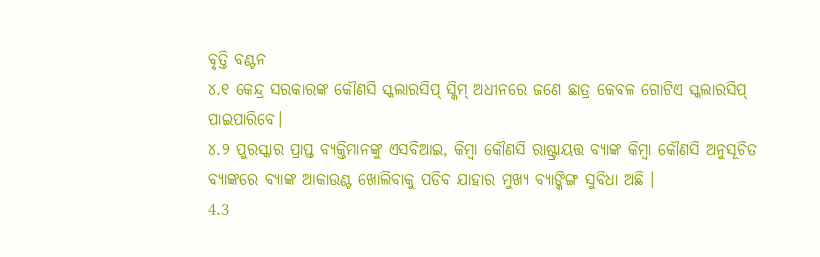ବୃତ୍ତି ବଣ୍ଟନ
୪.୧ କେନ୍ଦ୍ର ସରକାରଙ୍କ କୌଣସି ସ୍କଲାରସିପ୍ ସ୍କିମ୍ ଅଧୀନରେ ଜଣେ ଛାତ୍ର କେବଳ ଗୋଟିଏ ସ୍କଲାରସିପ୍ ପାଇପାରିବେ।
୪.୨ ପୁରସ୍କାର ପ୍ରାପ୍ତ ବ୍ୟକ୍ତିମାନଙ୍କୁ ଏସବିଆଇ, କିମ୍ବା କୌଣସି ରାଷ୍ଟ୍ରାୟତ୍ତ ବ୍ୟାଙ୍କ କିମ୍ବା କୌଣସି ଅନୁସୂଚିତ ବ୍ୟାଙ୍କରେ ବ୍ୟାଙ୍କ ଆକାଉଣ୍ଟ ଖୋଲିବାକୁ ପଡିବ ଯାହାର ମୁଖ୍ୟ ବ୍ୟାଙ୍କିଙ୍ଗ ସୁବିଧା ଅଛି ।
4.3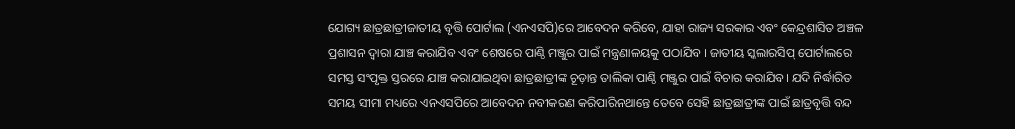ଯୋଗ୍ୟ ଛାତ୍ରଛାତ୍ରୀଜାତୀୟ ବୃତ୍ତି ପୋର୍ଟାଲ (ଏନଏସପି)ରେ ଆବେଦନ କରିବେ, ଯାହା ରାଜ୍ୟ ସରକାର ଏବଂ କେନ୍ଦ୍ରଶାସିତ ଅଞ୍ଚଳ ପ୍ରଶାସନ ଦ୍ୱାରା ଯାଞ୍ଚ କରାଯିବ ଏବଂ ଶେଷରେ ପାଣ୍ଠି ମଞ୍ଜୁର ପାଇଁ ମନ୍ତ୍ରଣାଳୟକୁ ପଠାଯିବ । ଜାତୀୟ ସ୍କଲାରସିପ୍ ପୋର୍ଟାଲରେ ସମସ୍ତ ସଂପୃକ୍ତ ସ୍ତରରେ ଯାଞ୍ଚ କରାଯାଇଥିବା ଛାତ୍ରଛାତ୍ରୀଙ୍କ ଚୂଡ଼ାନ୍ତ ତାଲିକା ପାଣ୍ଠି ମଞ୍ଜୁର ପାଇଁ ବିଚାର କରାଯିବ। ଯଦି ନିର୍ଦ୍ଧାରିତ ସମୟ ସୀମା ମଧ୍ୟରେ ଏନଏସପିରେ ଆବେଦନ ନବୀକରଣ କରିପାରିନଥାନ୍ତେ ତେବେ ସେହି ଛାତ୍ରଛାତ୍ରୀଙ୍କ ପାଇଁ ଛାତ୍ରବୃତ୍ତି ବନ୍ଦ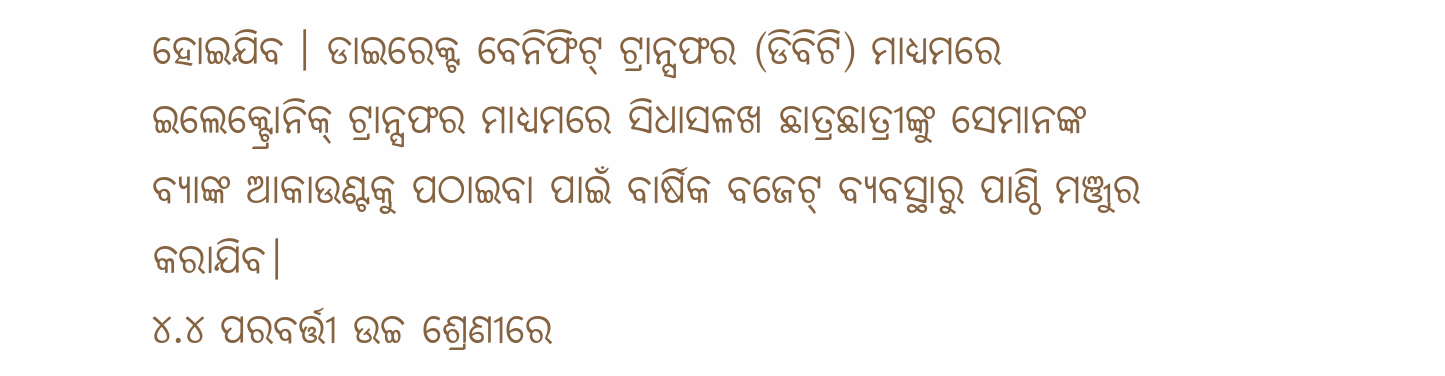ହୋଇଯିବ । ଡାଇରେକ୍ଟ ବେନିଫିଟ୍ ଟ୍ରାନ୍ସଫର (ଡିବିଟି) ମାଧ୍ୟମରେ ଇଲେକ୍ଟ୍ରୋନିକ୍ ଟ୍ରାନ୍ସଫର ମାଧ୍ୟମରେ ସିଧାସଳଖ ଛାତ୍ରଛାତ୍ରୀଙ୍କୁ ସେମାନଙ୍କ ବ୍ୟାଙ୍କ ଆକାଉଣ୍ଟକୁ ପଠାଇବା ପାଇଁ ବାର୍ଷିକ ବଜେଟ୍ ବ୍ୟବସ୍ଥାରୁ ପାଣ୍ଠି ମଞ୍ଜୁର କରାଯିବ।
୪.୪ ପରବର୍ତ୍ତୀ ଉଚ୍ଚ ଶ୍ରେଣୀରେ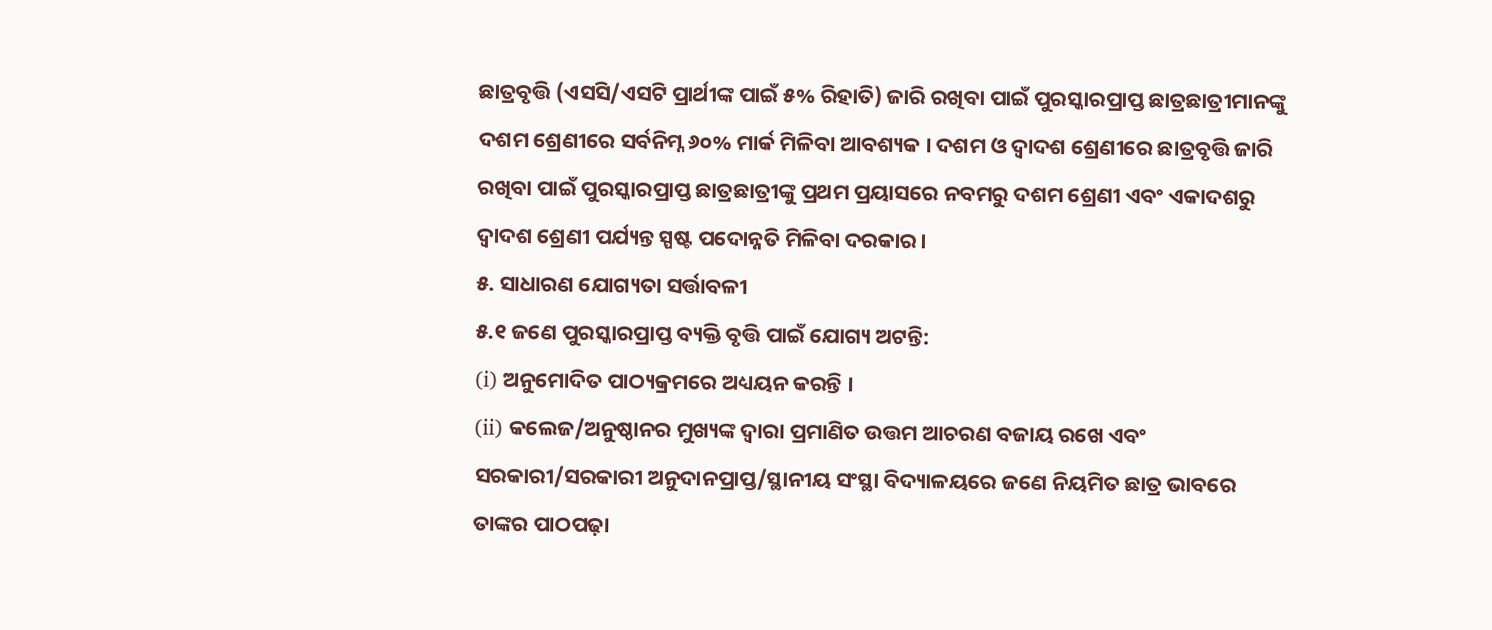ଛାତ୍ରବୃତ୍ତି (ଏସସି/ଏସଟି ପ୍ରାର୍ଥୀଙ୍କ ପାଇଁ ୫% ରିହାତି) ଜାରି ରଖିବା ପାଇଁ ପୁରସ୍କାରପ୍ରାପ୍ତ ଛାତ୍ରଛାତ୍ରୀମାନଙ୍କୁ ଦଶମ ଶ୍ରେଣୀରେ ସର୍ବନିମ୍ନ ୬୦% ମାର୍କ ମିଳିବା ଆବଶ୍ୟକ । ଦଶମ ଓ ଦ୍ୱାଦଶ ଶ୍ରେଣୀରେ ଛାତ୍ରବୃତ୍ତି ଜାରି ରଖିବା ପାଇଁ ପୁରସ୍କାରପ୍ରାପ୍ତ ଛାତ୍ରଛାତ୍ରୀଙ୍କୁ ପ୍ରଥମ ପ୍ରୟାସରେ ନବମରୁ ଦଶମ ଶ୍ରେଣୀ ଏବଂ ଏକାଦଶରୁ ଦ୍ୱାଦଶ ଶ୍ରେଣୀ ପର୍ଯ୍ୟନ୍ତ ସ୍ପଷ୍ଟ ପଦୋନ୍ନତି ମିଳିବା ଦରକାର।
୫. ସାଧାରଣ ଯୋଗ୍ୟତା ସର୍ତ୍ତାବଳୀ
୫.୧ ଜଣେ ପୁରସ୍କାରପ୍ରାପ୍ତ ବ୍ୟକ୍ତି ବୃତ୍ତି ପାଇଁ ଯୋଗ୍ୟ ଅଟନ୍ତି:
(i) ଅନୁମୋଦିତ ପାଠ୍ୟକ୍ରମରେ ଅଧ୍ୟୟନ କରନ୍ତି ।
(ii) କଲେଜ/ଅନୁଷ୍ଠାନର ମୁଖ୍ୟଙ୍କ ଦ୍ୱାରା ପ୍ରମାଣିତ ଉତ୍ତମ ଆଚରଣ ବଜାୟ ରଖେ ଏବଂ ସରକାରୀ/ସରକାରୀ ଅନୁଦାନପ୍ରାପ୍ତ/ସ୍ଥାନୀୟ ସଂସ୍ଥା ବିଦ୍ୟାଳୟରେ ଜଣେ ନିୟମିତ ଛାତ୍ର ଭାବରେ ତାଙ୍କର ପାଠପଢ଼ା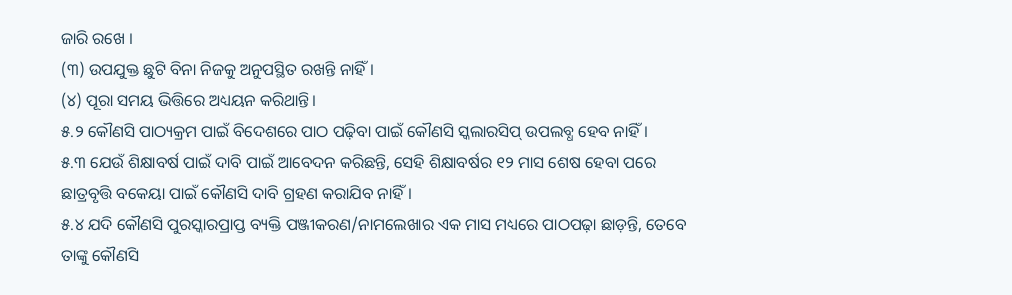ଜାରି ରଖେ ।
(୩) ଉପଯୁକ୍ତ ଛୁଟି ବିନା ନିଜକୁ ଅନୁପସ୍ଥିତ ରଖନ୍ତି ନାହିଁ ।
(୪) ପୂରା ସମୟ ଭିତ୍ତିରେ ଅଧ୍ୟୟନ କରିଥାନ୍ତି।
୫.୨ କୌଣସି ପାଠ୍ୟକ୍ରମ ପାଇଁ ବିଦେଶରେ ପାଠ ପଢ଼ିବା ପାଇଁ କୌଣସି ସ୍କଲାରସିପ୍ ଉପଲବ୍ଧ ହେବ ନାହିଁ।
୫.୩ ଯେଉଁ ଶିକ୍ଷାବର୍ଷ ପାଇଁ ଦାବି ପାଇଁ ଆବେଦନ କରିଛନ୍ତି, ସେହି ଶିକ୍ଷାବର୍ଷର ୧୨ ମାସ ଶେଷ ହେବା ପରେ ଛାତ୍ରବୃତ୍ତି ବକେୟା ପାଇଁ କୌଣସି ଦାବି ଗ୍ରହଣ କରାଯିବ ନାହିଁ।
୫.୪ ଯଦି କୌଣସି ପୁରସ୍କାରପ୍ରାପ୍ତ ବ୍ୟକ୍ତି ପଞ୍ଜୀକରଣ/ନାମଲେଖାର ଏକ ମାସ ମଧ୍ୟରେ ପାଠପଢ଼ା ଛାଡ଼ନ୍ତି, ତେବେ ତାଙ୍କୁ କୌଣସି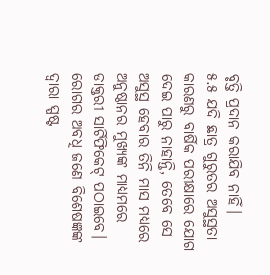ବୃତ୍ତି ପ୍ରଦାନ କରାଯିବ ନାହିଁ।
୫.୫ ଯଦି ଛାତ୍ର ଗୁରୁତର ଅସୁସ୍ଥତା କାରଣରୁ ବାର୍ଷିକ ପରୀକ୍ଷାରେ ଯୋଗ ଦେଇ ପାରୁ ନାହାନ୍ତି, ତେବେ ସେ ଅସୁସ୍ଥ ହେବାର ତିନି ମାସ ମଧ୍ୟରେ ଅନୁଷ୍ଠାନର ମୁଖ୍ୟଙ୍କ ମାଧ୍ୟମରେ ଡାକ୍ତରୀ ସାର୍ଟିଫିକେଟ୍ ପଠାଇବେ। ରୋଗର ଅବଧି ଜଣେ ବିଶେଷଜ୍ଞଙ୍କ ଦ୍ୱାରା ସ୍ପଷ୍ଟ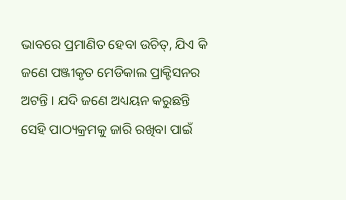ଭାବରେ ପ୍ରମାଣିତ ହେବା ଉଚିତ୍, ଯିଏ କି ଜଣେ ପଞ୍ଜୀକୃତ ମେଡିକାଲ ପ୍ରାକ୍ଟିସନର ଅଟନ୍ତି । ଯଦି ଜଣେ ଅଧ୍ୟୟନ କରୁଛନ୍ତି ସେହି ପାଠ୍ୟକ୍ରମକୁ ଜାରି ରଖିବା ପାଇଁ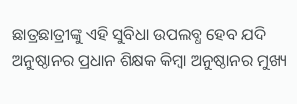ଛାତ୍ରଛାତ୍ରୀଙ୍କୁ ଏହି ସୁବିଧା ଉପଲବ୍ଧ ହେବ ଯଦି ଅନୁଷ୍ଠାନର ପ୍ରଧାନ ଶିକ୍ଷକ କିମ୍ବା ଅନୁଷ୍ଠାନର ମୁଖ୍ୟ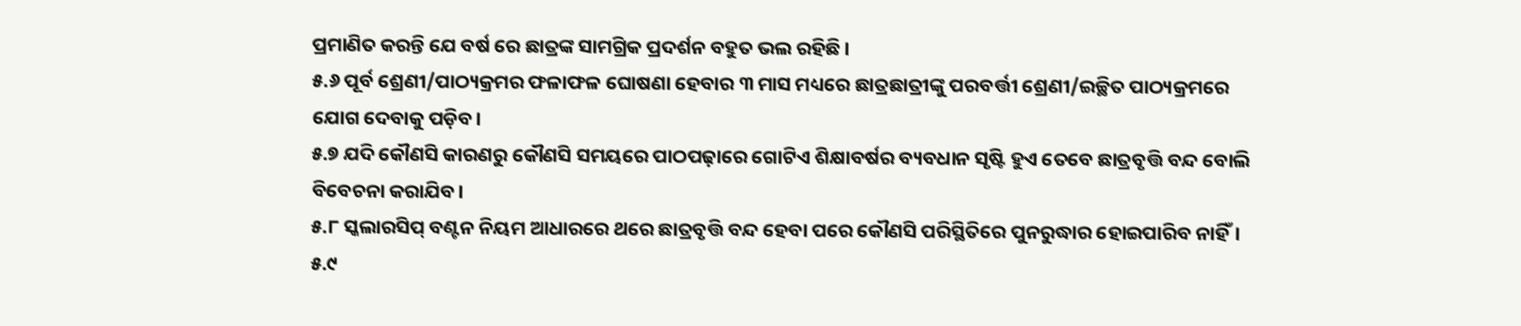ପ୍ରମାଣିତ କରନ୍ତି ଯେ ବର୍ଷ ରେ ଛାତ୍ରଙ୍କ ସାମଗ୍ରିକ ପ୍ରଦର୍ଶନ ବହୁତ ଭଲ ରହିଛି ।
୫.୬ ପୂର୍ବ ଶ୍ରେଣୀ/ପାଠ୍ୟକ୍ରମର ଫଳାଫଳ ଘୋଷଣା ହେବାର ୩ ମାସ ମଧ୍ୟରେ ଛାତ୍ରଛାତ୍ରୀଙ୍କୁ ପରବର୍ତ୍ତୀ ଶ୍ରେଣୀ/ଇଚ୍ଛିତ ପାଠ୍ୟକ୍ରମରେ ଯୋଗ ଦେବାକୁ ପଡ଼ିବ।
୫.୭ ଯଦି କୌଣସି କାରଣରୁ କୌଣସି ସମୟରେ ପାଠପଢ଼ାରେ ଗୋଟିଏ ଶିକ୍ଷାବର୍ଷର ବ୍ୟବଧାନ ସୃଷ୍ଟି ହୁଏ ତେବେ ଛାତ୍ରବୃତ୍ତି ବନ୍ଦ ବୋଲି ବିବେଚନା କରାଯିବ।
୫.୮ ସ୍କଲାରସିପ୍ ବଣ୍ଟନ ନିୟମ ଆଧାରରେ ଥରେ ଛାତ୍ରବୃତ୍ତି ବନ୍ଦ ହେବା ପରେ କୌଣସି ପରିସ୍ଥିତିରେ ପୁନରୁଦ୍ଧାର ହୋଇପାରିବ ନାହିଁ।
୫.୯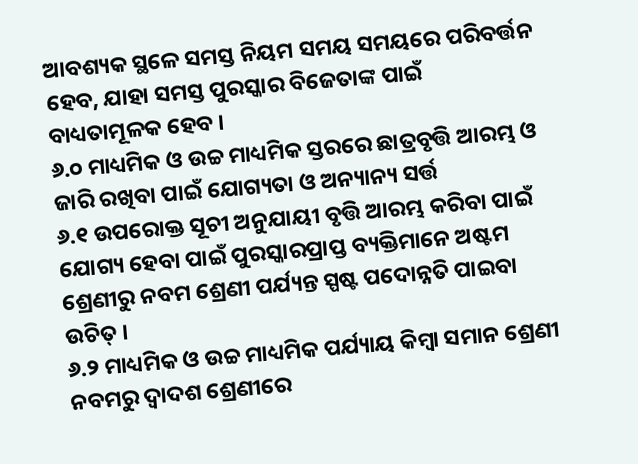ଆବଶ୍ୟକ ସ୍ଥଳେ ସମସ୍ତ ନିୟମ ସମୟ ସମୟରେ ପରିବର୍ତ୍ତନ ହେବ, ଯାହା ସମସ୍ତ ପୁରସ୍କାର ବିଜେତାଙ୍କ ପାଇଁ ବାଧ୍ୟତାମୂଳକ ହେବ ।
୬.୦ ମାଧ୍ୟମିକ ଓ ଉଚ୍ଚ ମାଧ୍ୟମିକ ସ୍ତରରେ ଛାତ୍ରବୃତ୍ତି ଆରମ୍ଭ ଓ ଜାରି ରଖିବା ପାଇଁ ଯୋଗ୍ୟତା ଓ ଅନ୍ୟାନ୍ୟ ସର୍ତ୍ତ
୬.୧ ଉପରୋକ୍ତ ସୂଚୀ ଅନୁଯାୟୀ ବୃତ୍ତି ଆରମ୍ଭ କରିବା ପାଇଁ ଯୋଗ୍ୟ ହେବା ପାଇଁ ପୁରସ୍କାରପ୍ରାପ୍ତ ବ୍ୟକ୍ତିମାନେ ଅଷ୍ଟମ ଶ୍ରେଣୀରୁ ନବମ ଶ୍ରେଣୀ ପର୍ଯ୍ୟନ୍ତ ସ୍ପଷ୍ଟ ପଦୋନ୍ନତି ପାଇବା ଉଚିତ୍ ।
୬.୨ ମାଧ୍ୟମିକ ଓ ଉଚ୍ଚ ମାଧ୍ୟମିକ ପର୍ଯ୍ୟାୟ କିମ୍ବା ସମାନ ଶ୍ରେଣୀ ନବମରୁ ଦ୍ୱାଦଶ ଶ୍ରେଣୀରେ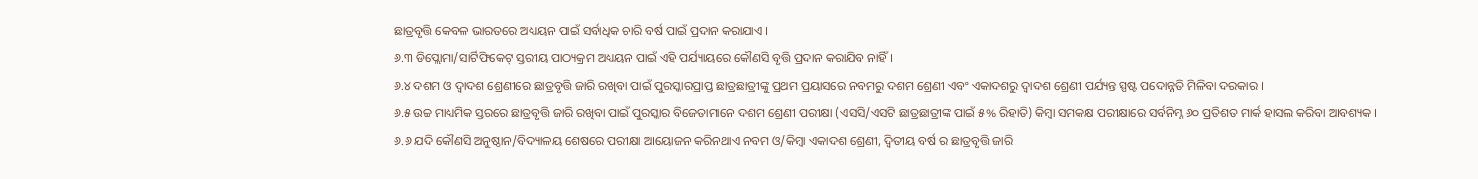ଛାତ୍ରବୃତ୍ତି କେବଳ ଭାରତରେ ଅଧ୍ୟୟନ ପାଇଁ ସର୍ବାଧିକ ଚାରି ବର୍ଷ ପାଇଁ ପ୍ରଦାନ କରାଯାଏ ।
୬.୩ ଡିପ୍ଲୋମା/ସାର୍ଟିଫିକେଟ୍ ସ୍ତରୀୟ ପାଠ୍ୟକ୍ରମ ଅଧ୍ୟୟନ ପାଇଁ ଏହି ପର୍ଯ୍ୟାୟରେ କୌଣସି ବୃତ୍ତି ପ୍ରଦାନ କରାଯିବ ନାହିଁ।
୬.୪ ଦଶମ ଓ ଦ୍ୱାଦଶ ଶ୍ରେଣୀରେ ଛାତ୍ରବୃତ୍ତି ଜାରି ରଖିବା ପାଇଁ ପୁରସ୍କାରପ୍ରାପ୍ତ ଛାତ୍ରଛାତ୍ରୀଙ୍କୁ ପ୍ରଥମ ପ୍ରୟାସରେ ନବମରୁ ଦଶମ ଶ୍ରେଣୀ ଏବଂ ଏକାଦଶରୁ ଦ୍ୱାଦଶ ଶ୍ରେଣୀ ପର୍ଯ୍ୟନ୍ତ ସ୍ପଷ୍ଟ ପଦୋନ୍ନତି ମିଳିବା ଦରକାର ।
୬.୫ ଉଚ୍ଚ ମାଧ୍ୟମିକ ସ୍ତରରେ ଛାତ୍ରବୃତ୍ତି ଜାରି ରଖିବା ପାଇଁ ପୁରସ୍କାର ବିଜେତାମାନେ ଦଶମ ଶ୍ରେଣୀ ପରୀକ୍ଷା (ଏସସି/ଏସଟି ଛାତ୍ରଛାତ୍ରୀଙ୍କ ପାଇଁ ୫% ରିହାତି) କିମ୍ବା ସମକକ୍ଷ ପରୀକ୍ଷାରେ ସର୍ବନିମ୍ନ ୬୦ ପ୍ରତିଶତ ମାର୍କ ହାସଲ କରିବା ଆବଶ୍ୟକ ।
୬.୬ ଯଦି କୌଣସି ଅନୁଷ୍ଠାନ/ବିଦ୍ୟାଳୟ ଶେଷରେ ପରୀକ୍ଷା ଆୟୋଜନ କରିନଥାଏ ନବମ ଓ/କିମ୍ବା ଏକାଦଶ ଶ୍ରେଣୀ, ଦ୍ୱିତୀୟ ବର୍ଷ ର ଛାତ୍ରବୃତ୍ତି ଜାରି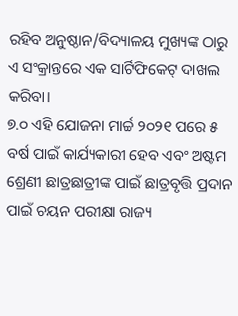ରହିବ ଅନୁଷ୍ଠାନ/ବିଦ୍ୟାଳୟ ମୁଖ୍ୟଙ୍କ ଠାରୁ ଏ ସଂକ୍ରାନ୍ତରେ ଏକ ସାର୍ଟିଫିକେଟ୍ ଦାଖଲ କରିବା।
୭.୦ ଏହି ଯୋଜନା ମାର୍ଚ୍ଚ ୨୦୨୧ ପରେ ୫ ବର୍ଷ ପାଇଁ କାର୍ଯ୍ୟକାରୀ ହେବ ଏବଂ ଅଷ୍ଟମ ଶ୍ରେଣୀ ଛାତ୍ରଛାତ୍ରୀଙ୍କ ପାଇଁ ଛାତ୍ରବୃତ୍ତି ପ୍ରଦାନ ପାଇଁ ଚୟନ ପରୀକ୍ଷା ରାଜ୍ୟ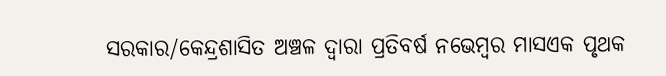ସରକାର/କେନ୍ଦ୍ରଶାସିତ ଅଞ୍ଚଳ ଦ୍ୱାରା ପ୍ରତିବର୍ଷ ନଭେମ୍ବର ମାସଏକ ପୃଥକ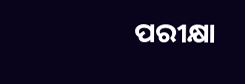ପରୀକ୍ଷା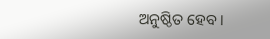ଅନୁଷ୍ଠିତ ହେବ ।